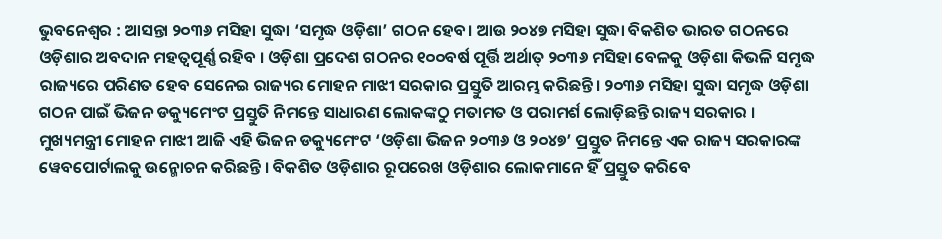ଭୁବନେଶ୍ୱର : ଆସନ୍ତା ୨୦୩୬ ମସିହା ସୁଦ୍ଧା ‘ସମୃଦ୍ଧ ଓଡ଼ିଶା’ ଗଠନ ହେବ। ଆଉ ୨୦୪୭ ମସିହା ସୁଦ୍ଧା ବିକଶିତ ଭାରତ ଗଠନରେ ଓଡ଼ିଶାର ଅବଦାନ ମହତ୍ୱପୂର୍ଣ୍ଣ ରହିବ । ଓଡ଼ିଶା ପ୍ରଦେଶ ଗଠନର ୧୦୦ବର୍ଷ ପୂର୍ତ୍ତି ଅର୍ଥାତ୍ ୨୦୩୬ ମସିହା ବେଳକୁ ଓଡ଼ିଶା କିଭଳି ସମୃଦ୍ଧ ରାଜ୍ୟରେ ପରିଣତ ହେବ ସେନେଇ ରାଜ୍ୟର ମୋହନ ମାଝୀ ସରକାର ପ୍ରସ୍ତୁତି ଆରମ୍ଭ କରିଛନ୍ତି। ୨୦୩୬ ମସିହା ସୁଦ୍ଧା ସମୃଦ୍ଧ ଓଡ଼ିଶା ଗଠନ ପାଇଁ ଭିଜନ ଡକ୍ୟୁମେଂଟ ପ୍ରସ୍ତୁତି ନିମନ୍ତେ ସାଧାରଣ ଲୋକଙ୍କଠୁ ମତାମତ ଓ ପରାମର୍ଶ ଲୋଡ଼ିଛନ୍ତି ରାଜ୍ୟ ସରକାର । ମୁଖ୍ୟମନ୍ତ୍ରୀ ମୋହନ ମାଝୀ ଆଜି ଏହି ଭିଜନ ଡକ୍ୟୁମେଂଟ ‘ଓଡ଼ିଶା ଭିଜନ ୨୦୩୬ ଓ ୨୦୪୭’ ପ୍ରସ୍ତୁତ ନିମନ୍ତେ ଏକ ରାଜ୍ୟ ସରକାରଙ୍କ ୱେବପୋର୍ଟାଲକୁ ଉନ୍ମୋଚନ କରିଛନ୍ତି । ବିକଶିତ ଓଡ଼ିଶାର ରୂପରେଖ ଓଡ଼ିଶାର ଲୋକମାନେ ହିଁ ପ୍ରସ୍ତୁତ କରିବେ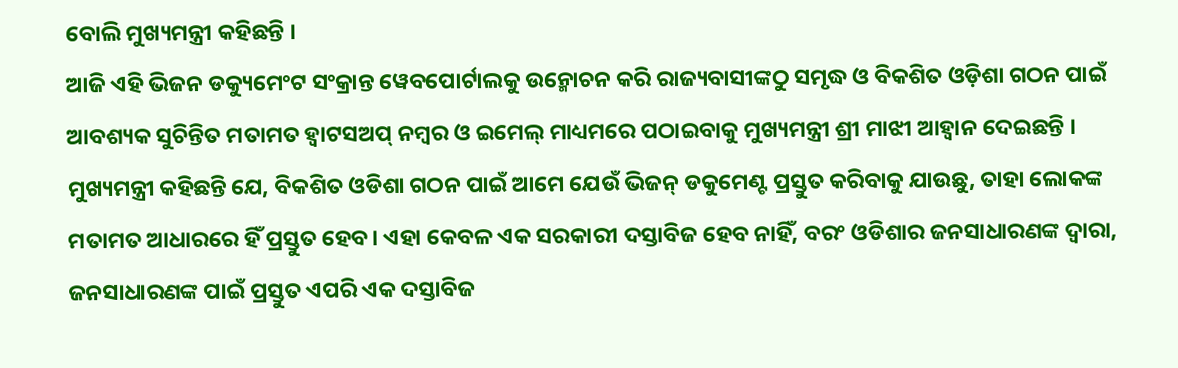ବୋଲି ମୁଖ୍ୟମନ୍ତ୍ରୀ କହିଛନ୍ତି ।
ଆଜି ଏହି ଭିଜନ ଡକ୍ୟୁମେଂଟ ସଂକ୍ରାନ୍ତ ୱେବପୋର୍ଟାଲକୁ ଉନ୍ମୋଚନ କରି ରାଜ୍ୟବାସୀଙ୍କଠୁ ସମୃଦ୍ଧ ଓ ବିକଶିତ ଓଡ଼ିଶା ଗଠନ ପାଇଁ ଆବଶ୍ୟକ ସୁଚିନ୍ତିତ ମତାମତ ହ୍ୱାଟସଅପ୍ ନମ୍ବର ଓ ଇମେଲ୍ ମାଧ୍ୟମରେ ପଠାଇବାକୁ ମୁଖ୍ୟମନ୍ତ୍ରୀ ଶ୍ରୀ ମାଝୀ ଆହ୍ୱାନ ଦେଇଛନ୍ତି । ମୁଖ୍ୟମନ୍ତ୍ରୀ କହିଛନ୍ତି ଯେ, ବିକଶିତ ଓଡିଶା ଗଠନ ପାଇଁ ଆମେ ଯେଉଁ ଭିଜନ୍ ଡକୁମେଣ୍ଟ ପ୍ରସ୍ତୁତ କରିବାକୁ ଯାଉଛୁ, ତାହା ଲୋକଙ୍କ ମତାମତ ଆଧାରରେ ହିଁ ପ୍ରସ୍ତୁତ ହେବ। ଏହା କେବଳ ଏକ ସରକାରୀ ଦସ୍ତାବିଜ ହେବ ନାହିଁ, ବରଂ ଓଡିଶାର ଜନସାଧାରଣଙ୍କ ଦ୍ୱାରା, ଜନସାଧାରଣଙ୍କ ପାଇଁ ପ୍ରସ୍ତୁତ ଏପରି ଏକ ଦସ୍ତାବିଜ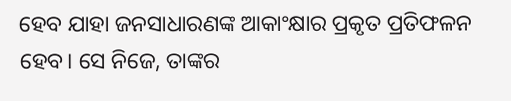ହେବ ଯାହା ଜନସାଧାରଣଙ୍କ ଆକାଂକ୍ଷାର ପ୍ରକୃତ ପ୍ରତିଫଳନ ହେବ। ସେ ନିଜେ, ତାଙ୍କର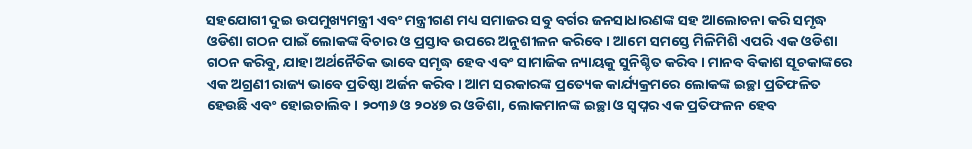ସହଯୋଗୀ ଦୁଇ ଉପମୁଖ୍ୟମନ୍ତ୍ରୀ ଏବଂ ମନ୍ତ୍ରୀଗଣ ମଧ୍ୟ ସମାଜର ସବୁ ବର୍ଗର ଜନସାଧାରଣଙ୍କ ସହ ଆଲୋଚନା କରି ସମୃଦ୍ଧ ଓଡିଶା ଗଠନ ପାଇଁ ଲୋକଙ୍କ ବିଚାର ଓ ପ୍ରସ୍ତାବ ଉପରେ ଅନୁଶୀଳନ କରିବେ। ଆମେ ସମସ୍ତେ ମିଳିମିଶି ଏପରି ଏକ ଓଡିଶା ଗଠନ କରିବୁ, ଯାହା ଅର୍ଥନୈତିକ ଭାବେ ସମୃଦ୍ଧ ହେବ ଏବଂ ସାମାଜିକ ନ୍ୟାୟକୁ ସୁନିଶ୍ଚିତ କରିବ। ମାନବ ବିକାଶ ସୂଚକାଙ୍କରେ ଏକ ଅଗ୍ରଣୀ ରାଜ୍ୟ ଭାବେ ପ୍ରତିଷ୍ଠା ଅର୍ଜନ କରିବ। ଆମ ସରକାରଙ୍କ ପ୍ରତ୍ୟେକ କାର୍ଯ୍ୟକ୍ରମରେ ଲୋକଙ୍କ ଇଚ୍ଛା ପ୍ରତିଫଳିତ ହେଉଛି ଏବଂ ହୋଇଚାଲିବ। ୨୦୩୬ ଓ ୨୦୪୭ ର ଓଡିଶା, ଲୋକମାନଙ୍କ ଇଚ୍ଛା ଓ ସ୍ୱପ୍ନର ଏକ ପ୍ରତିଫଳନ ହେବ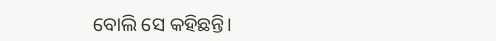ବୋଲି ସେ କହିଛନ୍ତି।